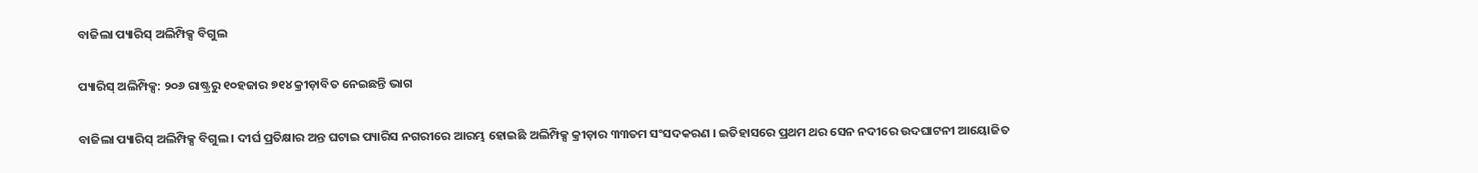ବାଜିଲା ପ୍ୟାରିସ୍ ଅଲିମ୍ପିକ୍ସ ବିଗୁଲ

ପ୍ୟାରିସ୍ ଅଲିମ୍ପିକ୍ସ: ୨୦୬ ରାଷ୍ଟ୍ରରୁ ୧୦ହଜାର ୭୧୪ କ୍ରୀଡ଼ାବିତ ନେଇଛନ୍ତି ଭାଗ

ବାଜିଲା ପ୍ୟାରିସ୍ ଅଲିମ୍ପିକ୍ସ ବିଗୁଲ । ଦୀର୍ଘ ପ୍ରତିକ୍ଷାର ଅନ୍ତ ଘଟାଇ ପ୍ୟାରିସ ନଗରୀରେ ଆରମ୍ଭ ହୋଇଛି ଅଲିମ୍ପିକ୍ସ କ୍ରୀଡ଼ାର ୩୩ତମ ସଂସଦକରଣ । ଇତିହାସରେ ପ୍ରଥମ ଥର ସେନ ନଦୀରେ ଉଦଘାଟନୀ ଆୟୋଜିତ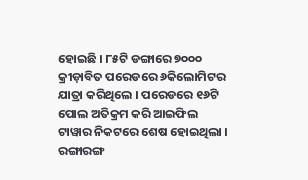ହୋଇଛି । ୮୫ଟି ଡଙ୍ଗାରେ ୭୦୦୦ କ୍ରୀଡ଼ାବିତ ପରେଡରେ ୬କିଲୋମିଟର ଯାତ୍ରା କରିଥିଲେ । ପରେଡରେ ୧୬ଟି ପୋଲ ଅତିକ୍ରମ କରି ଆଇଫିଲ ଟାୱାର ନିକଟରେ ଶେଷ ହୋଇଥିଲା । ରଙ୍ଗାରଙ୍ଗ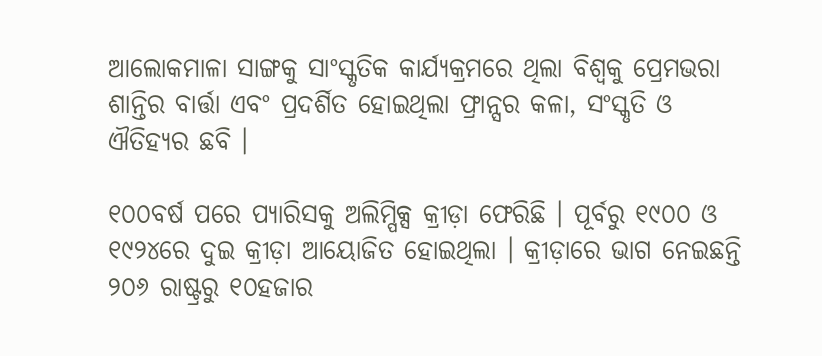ଆଲୋକମାଳା ସାଙ୍ଗକୁ ସାଂସ୍କୃତିକ କାର୍ଯ୍ୟକ୍ରମରେ ଥିଲା ବିଶ୍ୱକୁ ପ୍ରେମଭରା ଶାନ୍ତିର ବାର୍ତ୍ତା ଏବଂ ପ୍ରଦର୍ଶିତ ହୋଇଥିଲା ଫ୍ରାନ୍ସର କଳା, ସଂସ୍କୃତି ଓ ଐତିହ୍ୟର ଛବି ।

୧୦୦ବର୍ଷ ପରେ ପ୍ୟାରିସକୁ ଅଲିମ୍ପିକ୍ସ କ୍ରୀଡ଼ା ଫେରିଛି । ପୂର୍ବରୁ ୧୯୦୦ ଓ ୧୯୨୪ରେ ଦୁଇ କ୍ରୀଡ଼ା ଆୟୋଜିତ ହୋଇଥିଲା । କ୍ରୀଡ଼ାରେ ଭାଗ ନେଇଛନ୍ତି ୨୦୬ ରାଷ୍ଟ୍ରରୁ ୧୦ହଜାର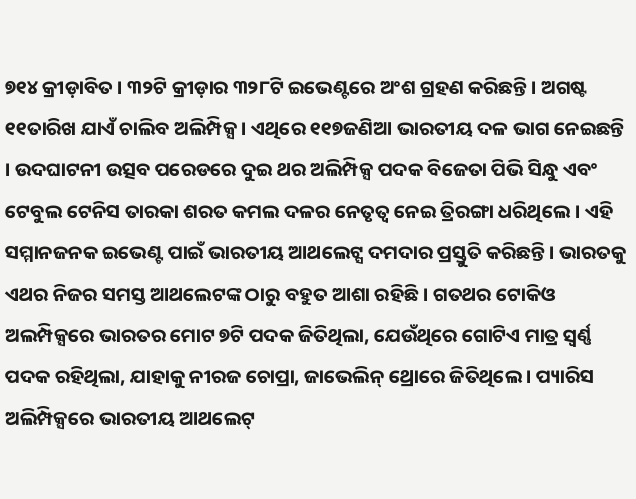୭୧୪ କ୍ରୀଡ଼ାବିତ । ୩୨ଟି କ୍ରୀଡ଼ାର ୩୨୮ଟି ଇଭେଣ୍ଟରେ ଅଂଶ ଗ୍ରହଣ କରିଛନ୍ତି । ଅଗଷ୍ଟ ୧୧ତାରିଖ ଯାଏଁ ଚାଲିବ ଅଲିମ୍ପିକ୍ସ । ଏଥିରେ ୧୧୭ଜଣିଆ ଭାରତୀୟ ଦଳ ଭାଗ ନେଇଛନ୍ତି । ଉଦଘାଟନୀ ଉତ୍ସବ ପରେଡରେ ଦୁଇ ଥର ଅଲିମ୍ପିକ୍ସ ପଦକ ବିଜେତା ପିଭି ସିନ୍ଧୁ ଏବଂ ଟେବୁଲ ଟେନିସ ତାରକା ଶରତ କମଲ ଦଳର ନେତୃତ୍ୱ ନେଇ ତ୍ରିରଙ୍ଗା ଧରିଥିଲେ । ଏହି ସମ୍ମାନଜନକ ଇଭେଣ୍ଟ ପାଇଁ ଭାରତୀୟ ଆଥଲେଟ୍ସ ଦମଦାର ପ୍ରସ୍ତୁତି କରିଛନ୍ତି । ଭାରତକୁ ଏଥର ନିଜର ସମସ୍ତ ଆଥଲେଟଙ୍କ ଠାରୁ ବହୁତ ଆଶା ରହିଛି । ଗତଥର ଟୋକିଓ ଅଲମ୍ପିକ୍ସରେ ଭାରତର ମୋଟ ୭ଟି ପଦକ ଜିତିଥିଲା, ଯେଉଁଥିରେ ଗୋଟିଏ ମାତ୍ର ସ୍ୱର୍ଣ୍ଣ ପଦକ ରହିଥିଲା, ଯାହାକୁ ନୀରଜ ଚୋପ୍ରା, ଜାଭେଲିନ୍ ଥ୍ରୋରେ ଜିତିଥିଲେ । ପ୍ୟାରିସ ଅଲିମ୍ପିକ୍ସରେ ଭାରତୀୟ ଆଥଲେଟ୍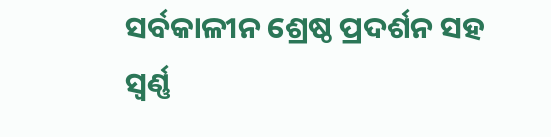ସର୍ବକାଳୀନ ଶ୍ରେଷ୍ଠ ପ୍ରଦର୍ଶନ ସହ ସ୍ୱର୍ଣ୍ଣ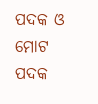ପଦକ ଓ ମୋଟ ପଦକ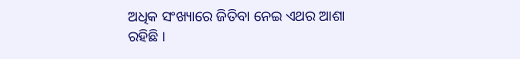ଅଧିକ ସଂଖ୍ୟାରେ ଜିତିବା ନେଇ ଏଥର ଆଶା ରହିଛି ।